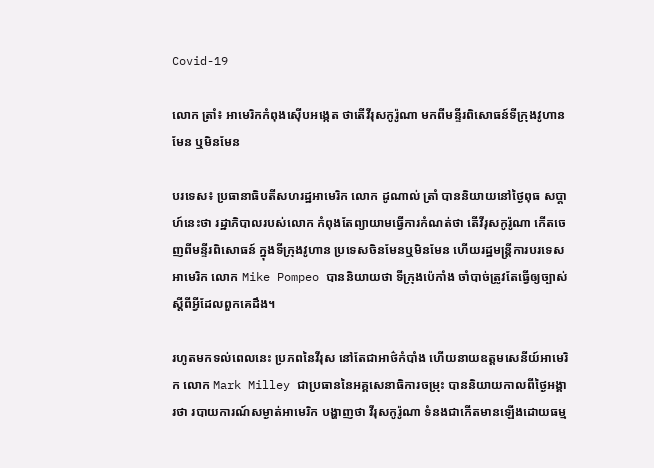Covid-19

លោក ត្រាំ៖ អាមេរិកកំពុងស៊ើបអង្កេត ថាតើវីរុសកូរ៉ូណា មកពីមន្ទីរពិសោធន៍ទីក្រុងវូហានមែន ឬមិនមែន

បរទេស៖ ប្រធានាធិបតីសហរដ្ឋអាមេរិក លោក ដូណាល់ ត្រាំ បាននិយាយនៅថ្ងៃពុធ សប្ដាហ៍នេះថា រដ្ឋាភិបាលរបស់លោក កំពុងតែព្យាយាមធ្វើការកំណត់ថា តើវីរុសកូរ៉ូណា កើតចេញពីមន្ទីរពិសោធន៍ ក្នុងទីក្រុងវូហាន ប្រទេសចិនមែនឬមិនមែន ហើយរដ្ឋមន្ត្រីការបរទេសអាមេរិក លោក Mike Pompeo បាននិយាយថា ទីក្រុងប៉េកាំង ចាំបាច់ត្រូវតែធ្វើឲ្យច្បាស់ ស្តីពីអ្វីដែលពួកគេដឹង។

រហូតមកទល់ពេលនេះ ប្រភពនៃវីរុស នៅតែជាអាថ៌កំបាំង ហើយនាយឧត្តមសេនីយ៍អាមេរិក លោក Mark Milley ជាប្រធាននៃអគ្គសេនាធិការចម្រុះ បាននិយាយកាលពីថ្ងៃអង្គារថា របាយការណ៍សម្ងាត់អាមេរិក បង្ហាញថា វីរុសកូរ៉ូណា ទំនងជាកើតមានឡើងដោយធម្ម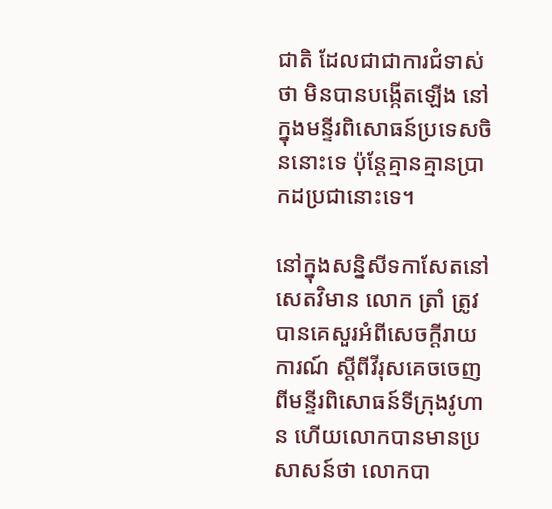ជាតិ ដែលជាជាការជំទាស់ថា មិនបានបង្កើតឡើង នៅក្នុងមន្ទីរពិសោធន៍ប្រទេសចិននោះទេ ប៉ុន្តែគ្មានគ្មានប្រាកដប្រជានោះទេ។

នៅក្នុងសន្និសីទកាសែតនៅសេតវិមាន លោក ត្រាំ ត្រូវបានគេសួរអំពីសេចក្តីរាយការណ៍ ស្តីពីវីរុសគេចចេញ ពីមន្ទីរពិសោធន៍ទីក្រុងវូហាន ហើយលោកបានមានប្រសាសន៍ថា លោកបា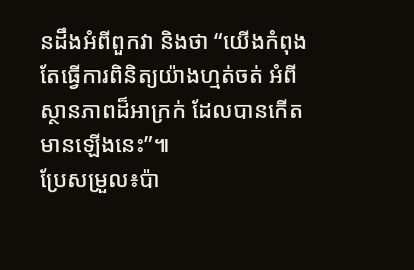នដឹងអំពីពួកវា និងថា “យើងកំពុងតែធ្វើការពិនិត្យយ៉ាងហ្មត់ចត់ អំពីស្ថានភាពដ៏អាក្រក់ ដែលបានកើតមានឡើងនេះ”៕
ប្រែសម្រួល៖ប៉ា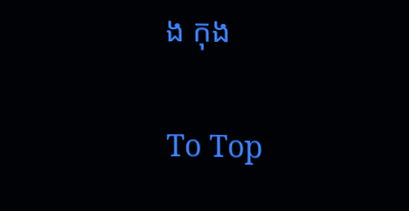ង កុង

To Top